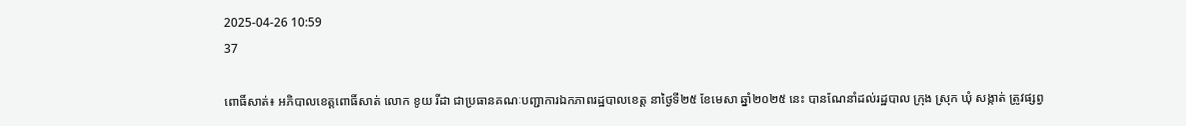2025-04-26 10:59
37

ពោធិ៍សាត់៖ អភិបាលខេត្តពោធិ៍សាត់ លោក ខូយ រីដា ជាប្រធានគណៈបញ្ជាការឯកភាពរដ្ឋបាលខេត្ត នាថ្ងៃទី២៥ ខែមេសា ឆ្នាំ២០២៥ នេះ បានណែនាំដល់រដ្ឋបាល ក្រុង ស្រុក ឃុំ សង្កាត់ ត្រូវផ្សព្វ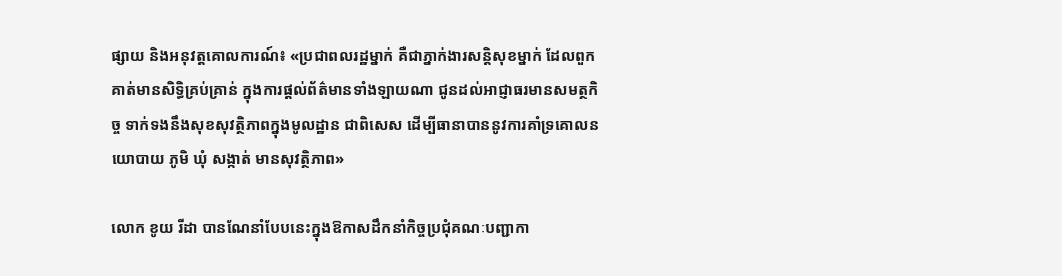ផ្សាយ និងអនុវត្តគោលការណ៍៖ «ប្រជាពលរដ្ឋម្នាក់ គឺជាភ្នាក់ងារសន្តិសុខម្នាក់ ដែលពួកគាត់មានសិទ្ធិគ្រប់គ្រាន់ ក្នុងការផ្តល់ព័ត៌មានទាំងឡាយណា ជូនដល់អាជ្ញាធរមានសមត្ថកិច្ច ទាក់ទងនឹងសុខសុវត្ថិភាពក្នុងមូលដ្ឋាន ជាពិសេស ដើម្បីធានាបាននូវការគាំទ្រគោលនយោបាយ ភូមិ ឃុំ សង្កាត់ មានសុវត្ថិភាព»

លោក ខូយ រីដា បានណែនាំបែបនេះក្នុងឱកាសដឹកនាំកិច្ចប្រជុំគណៈបញ្ជាកា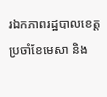រឯកភាពរដ្ឋបាលខេត្តប្រចាំខែមេសា និង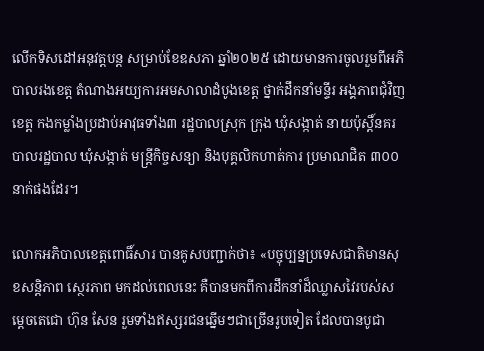លើកទិសដៅអនុវត្តបន្ត សម្រាប់ខែឧសភា ឆ្នាំ២០២៥ ដោយមានការចូលរួមពីអភិបាលរងខេត្ត តំណាងអយ្យការអមសាលាដំបូងខេត្ត ថ្នាក់ដឹកនាំមន្ទីរ អង្គភាពជុំវិញខេត្ត កងកម្លាំងប្រដាប់អាវុធទាំង៣ រដ្ឋបាលស្រុក ក្រុង ឃុំសង្កាត់ នាយប៉ុស្តិ៍នគរបាលរដ្ឋបាល ឃុំសង្កាត់ មន្ត្រីកិច្ចសន្យា និងបុគ្គលិកហាត់ការ ប្រមាណជិត ៣០០នាក់ផងដែរ។

លោកអភិបាលខេត្តពោធិ៍សារ បានគូសបញ្ជាក់ថា៖ «បច្ចុប្បន្នប្រទេសជាតិមានសុខសន្តិភាព ស្ថេរភាព មកដល់ពេលនេះ គឺបានមកពីការដឹកនាំដ៏ឈ្លាសវៃរបស់សម្តេចតេជោ ហ៊ុន សែន រួមទាំងឥស្សរជនឆ្នើមៗជាច្រើនរូបទៀត ដែលបានបូជា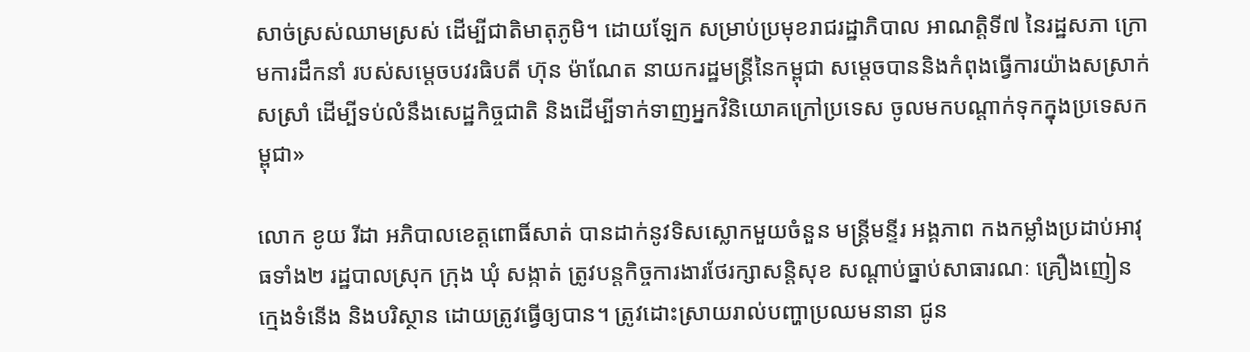សាច់ស្រស់ឈាមស្រស់ ដើម្បីជាតិមាតុភូមិ។ ដោយឡែក សម្រាប់ប្រមុខរាជរដ្ឋាភិបាល អាណត្តិទី៧ នៃរដ្ឋសភា ក្រោមការដឹកនាំ របស់សម្តេចបវរធិបតី ហ៊ុន ម៉ាណែត នាយករដ្ឋមន្ត្រីនៃកម្ពុជា សម្តេចបាននិងកំពុងធ្វើការយ៉ាងសស្រាក់សស្រាំ ដើម្បីទប់លំនឹងសេដ្ឋកិច្ចជាតិ និងដើម្បីទាក់ទាញអ្នកវិនិយោគក្រៅប្រទេស ចូលមកបណ្តាក់ទុកក្នុងប្រទេសកម្ពុជា»

លោក ខូយ រីដា អភិបាលខេត្តពោធិ៍សាត់ បានដាក់នូវទិសស្លោកមួយចំនួន មន្ត្រីមន្ទីរ អង្គភាព កងកម្លាំងប្រដាប់អាវុធទាំង២ រដ្ឋបាលស្រុក ក្រុង ឃុំ សង្កាត់ ត្រូវបន្តកិច្ចការងារថែរក្សាសន្តិសុខ សណ្តាប់ធ្នាប់សាធារណៈ គ្រឿងញៀន ក្មេងទំនើង និងបរិស្ថាន ដោយត្រូវធ្វើឲ្យបាន។ ត្រូវដោះស្រាយរាល់បញ្ហាប្រឈមនានា ជូន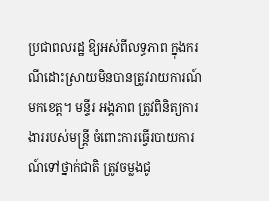ប្រជាពលរដ្ឋ ឱ្យអស់ពីលទ្ធភាព ក្នុងករណីដោះស្រាយមិនបានត្រូវរាយការណ៍មកខេត្ត។ មន្ទីរ អង្គភាព ត្រូវពិនិត្យការងាររបស់មន្ត្រី ចំពោះការធ្វើរបាយការណ៍ទៅថ្នាក់ជាតិ ត្រូវចម្លងជូ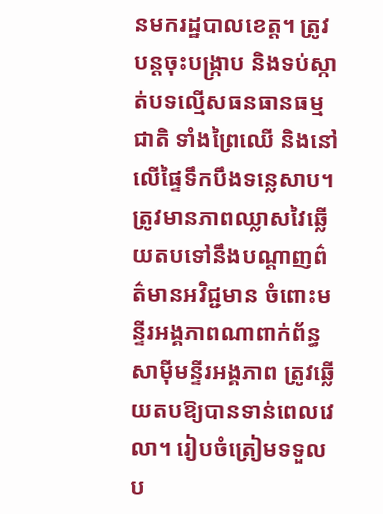នមករដ្ឋបាលខេត្ត។ ត្រូវបន្តចុះបង្ក្រាប និងទប់ស្កាត់បទល្មើសធនធានធម្មជាតិ ទាំងព្រៃឈើ និងនៅលើផ្ទៃទឹកបឹងទន្លេសាប។ ត្រូវមានភាពឈ្លាសវៃឆ្លើយតបទៅនឹងបណ្តាញព៌ត៌មានអវិជ្ជមាន ចំពោះមន្ទីរអង្គភាពណាពាក់ព័ន្ធ សាម៉ីមន្ទីរអង្គភាព ត្រូវឆ្លើយតបឱ្យបានទាន់ពេលវេលា។ រៀបចំត្រៀមទទួលប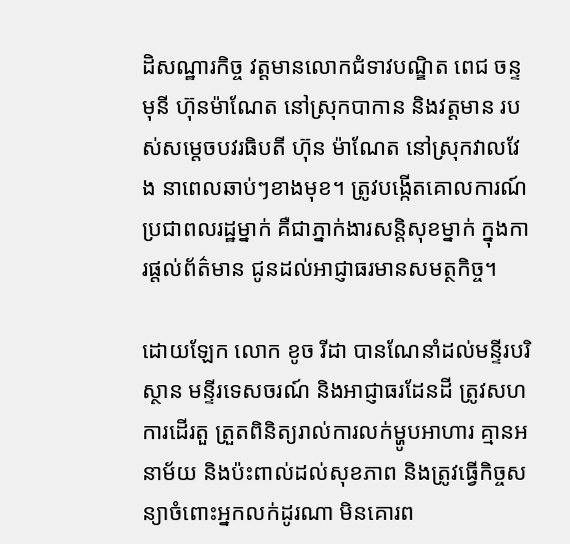ដិសណ្ឋារកិច្ច វត្តមានលោកជំទាវបណ្ឌិត ពេជ ចន្ទមុនី ហ៊ុនម៉ាណែត នៅស្រុកបាកាន និងវត្តមាន របស់សម្តេចបវរធិបតី ហ៊ុន ម៉ាណែត នៅស្រុកវាលវែង នាពេលឆាប់ៗខាងមុខ។ ត្រូវបង្កើតគោលការណ៍ ប្រជាពលរដ្ឋម្នាក់ គឺជាភ្នាក់ងារសន្តិសុខម្នាក់ ក្នុងការផ្តល់ព័ត៌មាន ជូនដល់អាជ្ញាធរមានសមត្ថកិច្ច។

ដោយឡែក លោក ខូច រីដា បានណែនាំដល់មន្ទីរបរិស្ថាន មន្ទីរទេសចរណ៍ និងអាជ្ញាធរដែនដី ត្រូវសហការដើរតួ ត្រួតពិនិត្យរាល់ការលក់ម្ហូបអាហារ គ្មានអនាម័យ និងប៉ះពាល់ដល់សុខភាព និងត្រូវធ្វើកិច្ចសន្យាចំពោះអ្នកលក់ដូរណា មិនគោរព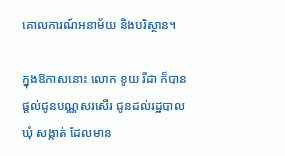គោលការណ៍អនាម័យ និងបរិស្ថាន។

ក្នុងឱកាសនោះ លោក ខូយ រីដា ក៏បានផ្តល់ជូនបណ្ណសរសើរ ជូនដល់រដ្ឋបាលឃុំ សង្កាត់ ដែលមាន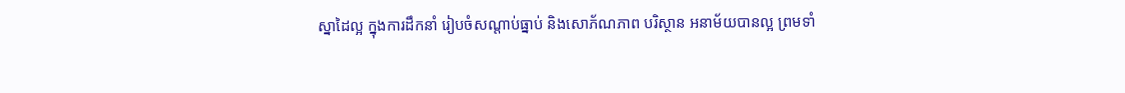ស្នាដៃល្អ ក្នុងការដឹកនាំ រៀបចំសណ្តាប់ធ្នាប់ និងសោភ័ណភាព បរិស្ថាន អនាម័យបានល្អ ព្រមទាំ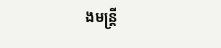ងមន្ត្រី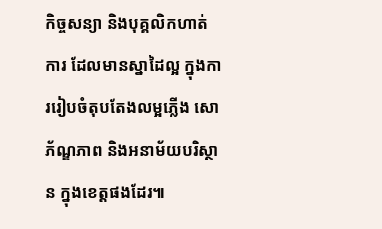កិច្ចសន្យា និងបុគ្គលិកហាត់ការ ដែលមានស្នាដៃល្អ ក្នុងការរៀបចំតុបតែងលម្អភ្លើង សោភ័ណ្ឌភាព និងអនាម័យបរិស្ថាន ក្នុងខេត្តផងដែរ៕